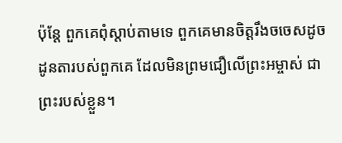ប៉ុន្តែ ពួកគេពុំស្ដាប់តាមទេ ពួកគេមានចិត្តរឹងចចេសដូចដូនតារបស់ពួកគេ ដែលមិនព្រមជឿលើព្រះអម្ចាស់ ជាព្រះរបស់ខ្លួន។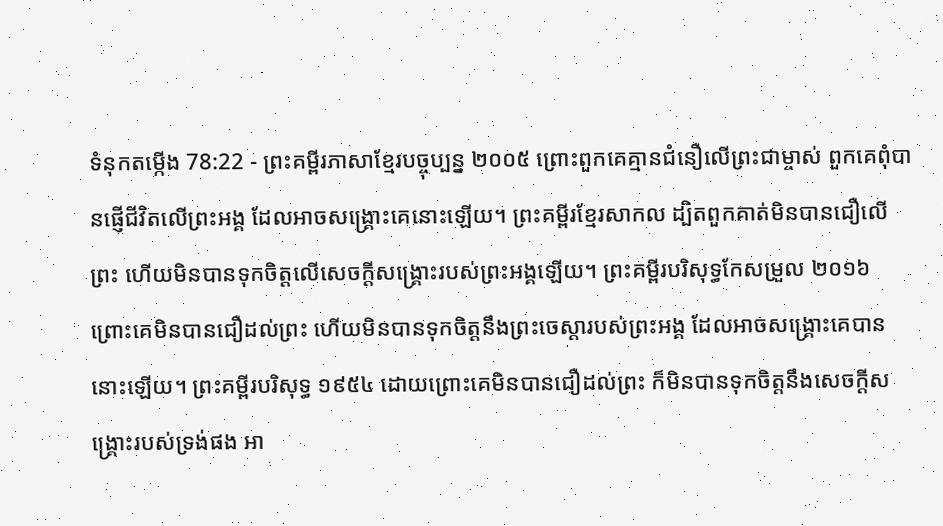ទំនុកតម្កើង 78:22 - ព្រះគម្ពីរភាសាខ្មែរបច្ចុប្បន្ន ២០០៥ ព្រោះពួកគេគ្មានជំនឿលើព្រះជាម្ចាស់ ពួកគេពុំបានផ្ញើជីវិតលើព្រះអង្គ ដែលអាចសង្គ្រោះគេនោះឡើយ។ ព្រះគម្ពីរខ្មែរសាកល ដ្បិតពួកគាត់មិនបានជឿលើព្រះ ហើយមិនបានទុកចិត្តលើសេចក្ដីសង្គ្រោះរបស់ព្រះអង្គឡើយ។ ព្រះគម្ពីរបរិសុទ្ធកែសម្រួល ២០១៦ ព្រោះគេមិនបានជឿដល់ព្រះ ហើយមិនបានទុកចិត្តនឹងព្រះចេស្ដារបស់ព្រះអង្គ ដែលអាចសង្គ្រោះគេបាននោះឡើយ។ ព្រះគម្ពីរបរិសុទ្ធ ១៩៥៤ ដោយព្រោះគេមិនបានជឿដល់ព្រះ ក៏មិនបានទុកចិត្តនឹងសេចក្ដីសង្គ្រោះរបស់ទ្រង់ផង អា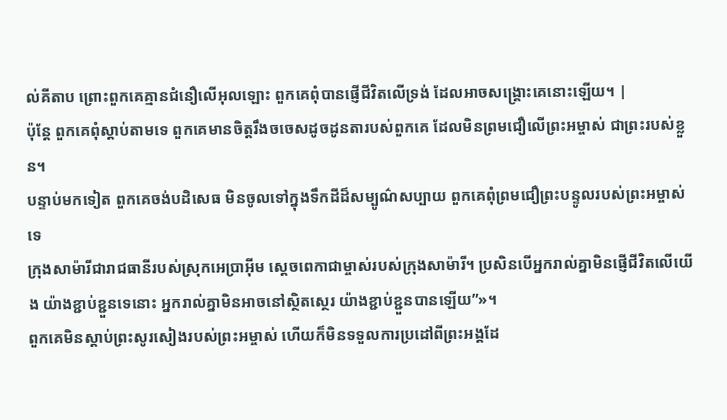ល់គីតាប ព្រោះពួកគេគ្មានជំនឿលើអុលឡោះ ពួកគេពុំបានផ្ញើជីវិតលើទ្រង់ ដែលអាចសង្គ្រោះគេនោះឡើយ។ |
ប៉ុន្តែ ពួកគេពុំស្ដាប់តាមទេ ពួកគេមានចិត្តរឹងចចេសដូចដូនតារបស់ពួកគេ ដែលមិនព្រមជឿលើព្រះអម្ចាស់ ជាព្រះរបស់ខ្លួន។
បន្ទាប់មកទៀត ពួកគេចង់បដិសេធ មិនចូលទៅក្នុងទឹកដីដ៏សម្បូណ៌សប្បាយ ពួកគេពុំព្រមជឿព្រះបន្ទូលរបស់ព្រះអម្ចាស់ទេ
ក្រុងសាម៉ារីជារាជធានីរបស់ស្រុកអេប្រាអ៊ីម ស្ដេចពេកាជាម្ចាស់របស់ក្រុងសាម៉ារី។ ប្រសិនបើអ្នករាល់គ្នាមិនផ្ញើជីវិតលើយើង យ៉ាងខ្ជាប់ខ្ជួនទេនោះ អ្នករាល់គ្នាមិនអាចនៅស្ថិតស្ថេរ យ៉ាងខ្ជាប់ខ្ជួនបានឡើយ”»។
ពួកគេមិនស្ដាប់ព្រះសូរសៀងរបស់ព្រះអម្ចាស់ ហើយក៏មិនទទួលការប្រដៅពីព្រះអង្គដែ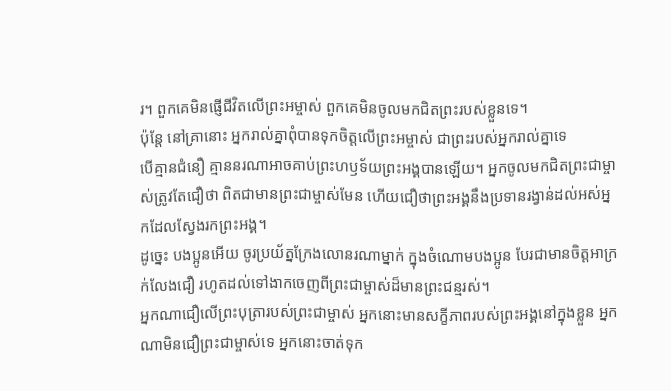រ។ ពួកគេមិនផ្ញើជីវិតលើព្រះអម្ចាស់ ពួកគេមិនចូលមកជិតព្រះរបស់ខ្លួនទេ។
ប៉ុន្តែ នៅគ្រានោះ អ្នករាល់គ្នាពុំបានទុកចិត្តលើព្រះអម្ចាស់ ជាព្រះរបស់អ្នករាល់គ្នាទេ
បើគ្មានជំនឿ គ្មាននរណាអាចគាប់ព្រះហឫទ័យព្រះអង្គបានឡើយ។ អ្នកចូលមកជិតព្រះជាម្ចាស់ត្រូវតែជឿថា ពិតជាមានព្រះជាម្ចាស់មែន ហើយជឿថាព្រះអង្គនឹងប្រទានរង្វាន់ដល់អស់អ្នកដែលស្វែងរកព្រះអង្គ។
ដូច្នេះ បងប្អូនអើយ ចូរប្រយ័ត្នក្រែងលោនរណាម្នាក់ ក្នុងចំណោមបងប្អូន បែរជាមានចិត្តអាក្រក់លែងជឿ រហូតដល់ទៅងាកចេញពីព្រះជាម្ចាស់ដ៏មានព្រះជន្មរស់។
អ្នកណាជឿលើព្រះបុត្រារបស់ព្រះជាម្ចាស់ អ្នកនោះមានសក្ខីភាពរបស់ព្រះអង្គនៅក្នុងខ្លួន អ្នកណាមិនជឿព្រះជាម្ចាស់ទេ អ្នកនោះចាត់ទុក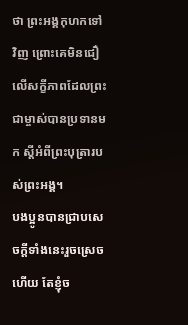ថា ព្រះអង្គកុហកទៅវិញ ព្រោះគេមិនជឿលើសក្ខីភាពដែលព្រះជាម្ចាស់បានប្រទានមក ស្ដីអំពីព្រះបុត្រារបស់ព្រះអង្គ។
បងប្អូនបានជ្រាបសេចក្ដីទាំងនេះរួចស្រេចហើយ តែខ្ញុំច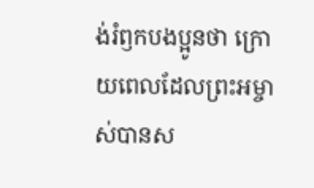ង់រំឭកបងប្អូនថា ក្រោយពេលដែលព្រះអម្ចាស់បានស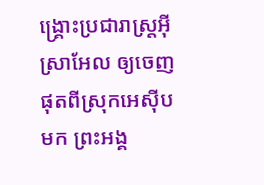ង្គ្រោះប្រជារាស្ត្រអ៊ីស្រាអែល ឲ្យចេញផុតពីស្រុកអេស៊ីបមក ព្រះអង្គ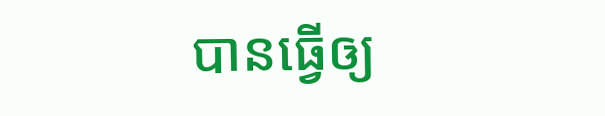បានធ្វើឲ្យ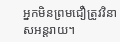អ្នកមិនព្រមជឿត្រូវវិនាសអន្តរាយ។